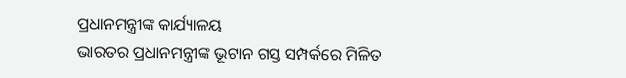ପ୍ରଧାନମନ୍ତ୍ରୀଙ୍କ କାର୍ଯ୍ୟାଳୟ
ଭାରତର ପ୍ରଧାନମନ୍ତ୍ରୀଙ୍କ ଭୂଟାନ ଗସ୍ତ ସମ୍ପର୍କରେ ମିଳିତ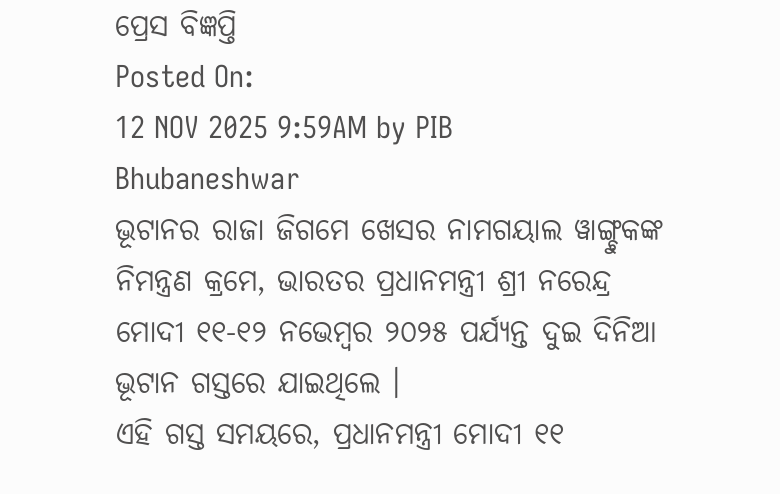ପ୍ରେସ ବିଜ୍ଞପ୍ତି
Posted On:
12 NOV 2025 9:59AM by PIB Bhubaneshwar
ଭୂଟାନର ରାଜା ଜିଗମେ ଖେସର ନାମଗୟାଲ ୱାଙ୍ଗ୍ଚୁକଙ୍କ ନିମନ୍ତ୍ରଣ କ୍ରମେ, ଭାରତର ପ୍ରଧାନମନ୍ତ୍ରୀ ଶ୍ରୀ ନରେନ୍ଦ୍ର ମୋଦୀ ୧୧-୧୨ ନଭେମ୍ବର ୨୦୨୫ ପର୍ଯ୍ୟନ୍ତ ଦୁଇ ଦିନିଆ ଭୂଟାନ ଗସ୍ତରେ ଯାଇଥିଲେ ।
ଏହି ଗସ୍ତ ସମୟରେ, ପ୍ରଧାନମନ୍ତ୍ରୀ ମୋଦୀ ୧୧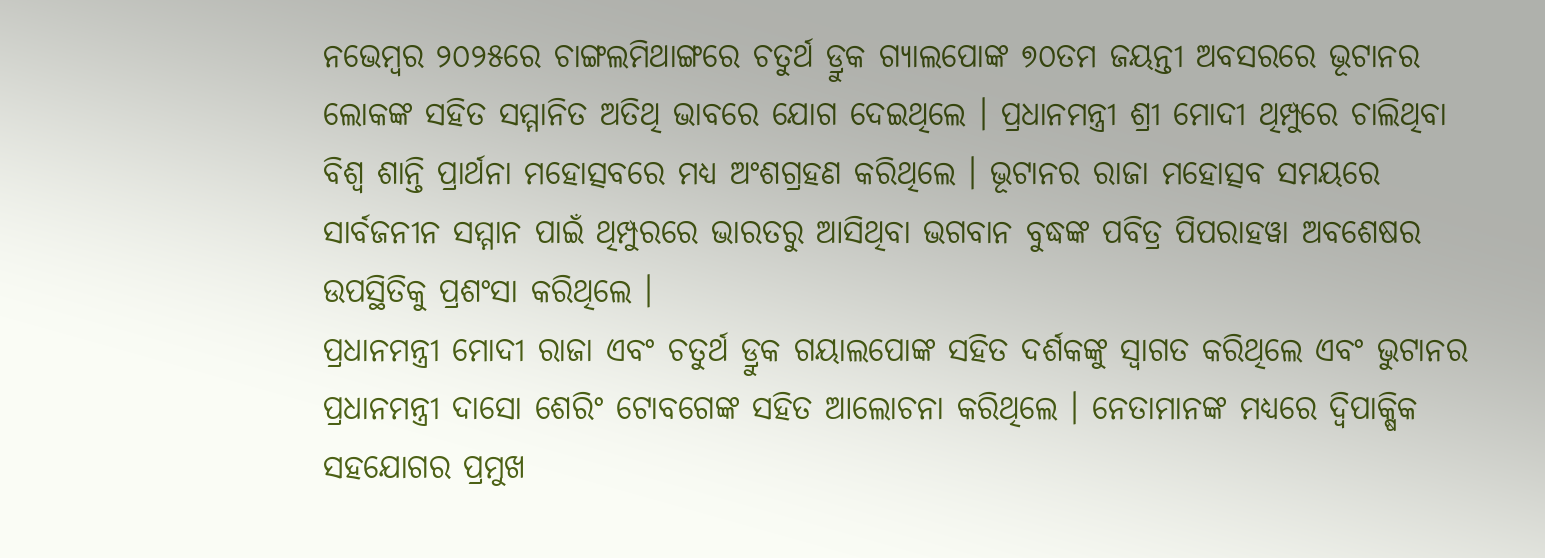ନଭେମ୍ବର ୨୦୨୫ରେ ଚାଙ୍ଗଲମିଥାଙ୍ଗରେ ଚତୁର୍ଥ ଡ୍ରୁକ ଗ୍ୟାଲପୋଙ୍କ ୭୦ତମ ଜୟନ୍ତୀ ଅବସରରେ ଭୂଟାନର ଲୋକଙ୍କ ସହିତ ସମ୍ମାନିତ ଅତିଥି ଭାବରେ ଯୋଗ ଦେଇଥିଲେ । ପ୍ରଧାନମନ୍ତ୍ରୀ ଶ୍ରୀ ମୋଦୀ ଥିମ୍ପୁରେ ଚାଲିଥିବା ବିଶ୍ୱ ଶାନ୍ତି ପ୍ରାର୍ଥନା ମହୋତ୍ସବରେ ମଧ୍ୟ ଅଂଶଗ୍ରହଣ କରିଥିଲେ । ଭୂଟାନର ରାଜା ମହୋତ୍ସବ ସମୟରେ ସାର୍ବଜନୀନ ସମ୍ମାନ ପାଇଁ ଥିମ୍ପୁରରେ ଭାରତରୁ ଆସିଥିବା ଭଗବାନ ବୁଦ୍ଧଙ୍କ ପବିତ୍ର ପିପରାହୱା ଅବଶେଷର ଉପସ୍ଥିତିକୁ ପ୍ରଶଂସା କରିଥିଲେ ।
ପ୍ରଧାନମନ୍ତ୍ରୀ ମୋଦୀ ରାଜା ଏବଂ ଚତୁର୍ଥ ଡ୍ରୁକ ଗୟାଲପୋଙ୍କ ସହିତ ଦର୍ଶକଙ୍କୁ ସ୍ୱାଗତ କରିଥିଲେ ଏବଂ ଭୁଟାନର ପ୍ରଧାନମନ୍ତ୍ରୀ ଦାସୋ ଶେରିଂ ଟୋବଗେଙ୍କ ସହିତ ଆଲୋଚନା କରିଥିଲେ । ନେତାମାନଙ୍କ ମଧ୍ୟରେ ଦ୍ୱିପାକ୍ଷିକ ସହଯୋଗର ପ୍ରମୁଖ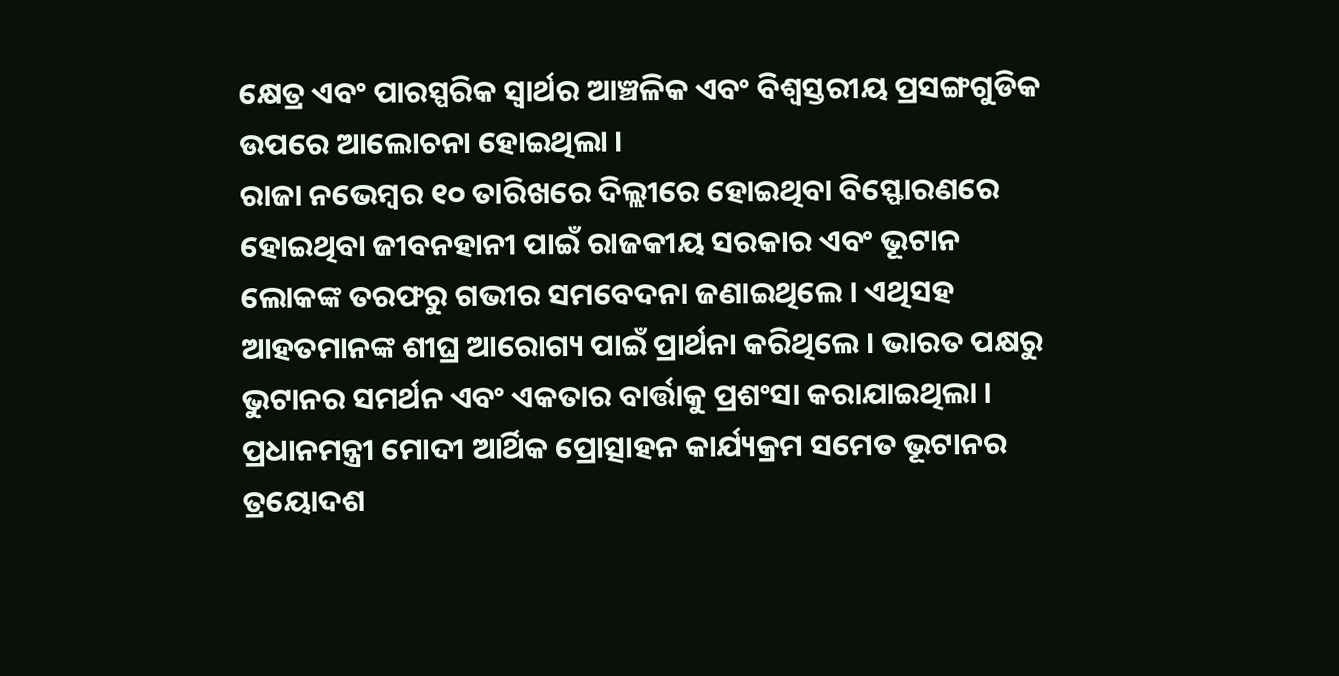କ୍ଷେତ୍ର ଏବଂ ପାରସ୍ପରିକ ସ୍ୱାର୍ଥର ଆଞ୍ଚଳିକ ଏବଂ ବିଶ୍ୱସ୍ତରୀୟ ପ୍ରସଙ୍ଗଗୁଡିକ ଉପରେ ଆଲୋଚନା ହୋଇଥିଲା ।
ରାଜା ନଭେମ୍ବର ୧୦ ତାରିଖରେ ଦିଲ୍ଲୀରେ ହୋଇଥିବା ବିସ୍ଫୋରଣରେ ହୋଇଥିବା ଜୀବନହାନୀ ପାଇଁ ରାଜକୀୟ ସରକାର ଏବଂ ଭୂଟାନ ଲୋକଙ୍କ ତରଫରୁ ଗଭୀର ସମବେଦନା ଜଣାଇଥିଲେ । ଏଥିସହ ଆହତମାନଙ୍କ ଶୀଘ୍ର ଆରୋଗ୍ୟ ପାଇଁ ପ୍ରାର୍ଥନା କରିଥିଲେ । ଭାରତ ପକ୍ଷରୁ ଭୁଟାନର ସମର୍ଥନ ଏବଂ ଏକତାର ବାର୍ତ୍ତାକୁ ପ୍ରଶଂସା କରାଯାଇଥିଲା ।
ପ୍ରଧାନମନ୍ତ୍ରୀ ମୋଦୀ ଆର୍ଥିକ ପ୍ରୋତ୍ସାହନ କାର୍ଯ୍ୟକ୍ରମ ସମେତ ଭୂଟାନର ତ୍ରୟୋଦଶ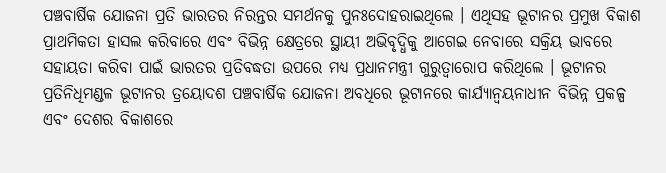ପଞ୍ଚବାର୍ଷିକ ଯୋଜନା ପ୍ରତି ଭାରତର ନିରନ୍ତର ସମର୍ଥନକୁ ପୁନଃଦୋହରାଇଥିଲେ । ଏଥିସହ ଭୂଟାନର ପ୍ରମୁଖ ବିକାଶ ପ୍ରାଥମିକତା ହାସଲ କରିବାରେ ଏବଂ ବିଭିନ୍ନ କ୍ଷେତ୍ରରେ ସ୍ଥାୟୀ ଅଭିବୃଦ୍ଧିକୁ ଆଗେଇ ନେବାରେ ସକ୍ରିୟ ଭାବରେ ସହାୟତା କରିବା ପାଇଁ ଭାରତର ପ୍ରତିବଦ୍ଧତା ଉପରେ ମଧ୍ୟ ପ୍ରଧାନମନ୍ତ୍ରୀ ଗୁରୁତ୍ୱାରୋପ କରିଥିଲେ । ଭୂଟାନର ପ୍ରତିନିଧିମଣ୍ଡଳ ଭୂଟାନର ତ୍ରୟୋଦଶ ପଞ୍ଚବାର୍ଷିକ ଯୋଜନା ଅବଧିରେ ଭୂଟାନରେ କାର୍ଯ୍ୟାନ୍ୱୟନାଧୀନ ବିଭିନ୍ନ ପ୍ରକଳ୍ପ ଏବଂ ଦେଶର ବିକାଶରେ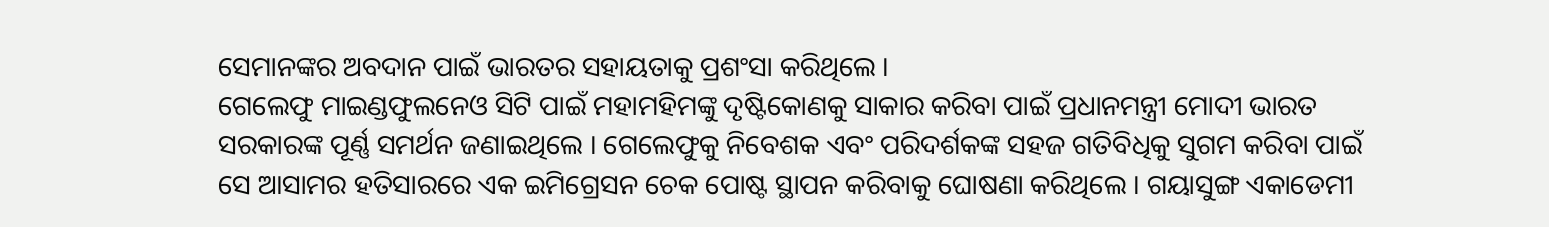ସେମାନଙ୍କର ଅବଦାନ ପାଇଁ ଭାରତର ସହାୟତାକୁ ପ୍ରଶଂସା କରିଥିଲେ ।
ଗେଲେଫୁ ମାଇଣ୍ଡଫୁଲନେଓ ସିଟି ପାଇଁ ମହାମହିମଙ୍କୁ ଦୃଷ୍ଟିକୋଣକୁ ସାକାର କରିବା ପାଇଁ ପ୍ରଧାନମନ୍ତ୍ରୀ ମୋଦୀ ଭାରତ ସରକାରଙ୍କ ପୂର୍ଣ୍ଣ ସମର୍ଥନ ଜଣାଇଥିଲେ । ଗେଲେଫୁକୁ ନିବେଶକ ଏବଂ ପରିଦର୍ଶକଙ୍କ ସହଜ ଗତିବିଧିକୁ ସୁଗମ କରିବା ପାଇଁ ସେ ଆସାମର ହତିସାରରେ ଏକ ଇମିଗ୍ରେସନ ଚେକ ପୋଷ୍ଟ ସ୍ଥାପନ କରିବାକୁ ଘୋଷଣା କରିଥିଲେ । ଗୟାସୁଙ୍ଗ ଏକାଡେମୀ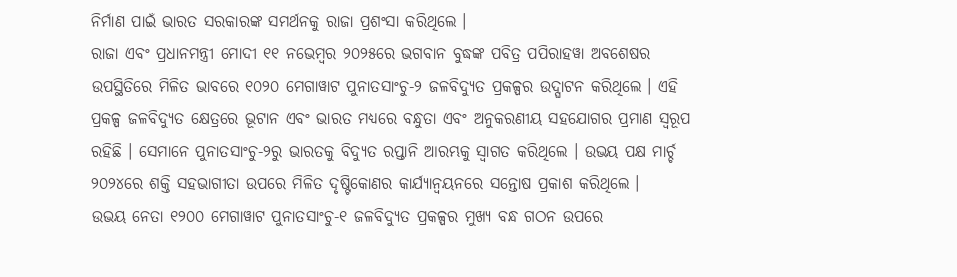ନିର୍ମାଣ ପାଇଁ ଭାରତ ସରକାରଙ୍କ ସମର୍ଥନକୁ ରାଜା ପ୍ରଶଂସା କରିଥିଲେ ।
ରାଜା ଏବଂ ପ୍ରଧାନମନ୍ତ୍ରୀ ମୋଦୀ ୧୧ ନଭେମ୍ବର ୨୦୨୫ରେ ଭଗବାନ ବୁଦ୍ଧଙ୍କ ପବିତ୍ର ପପିରାହୱା ଅବଶେଷର ଉପସ୍ଥିତିରେ ମିଳିତ ଭାବରେ ୧୦୨୦ ମେଗାୱାଟ ପୁନାତସାଂଚୁ-୨ ଜଳବିଦ୍ୟୁତ ପ୍ରକଳ୍ପର ଉଦ୍ଘାଟନ କରିଥିଲେ । ଏହି ପ୍ରକଳ୍ପ ଜଳବିଦ୍ୟୁତ କ୍ଷେତ୍ରରେ ଭୂଟାନ ଏବଂ ଭାରତ ମଧ୍ୟରେ ବନ୍ଧୁତା ଏବଂ ଅନୁକରଣୀୟ ସହଯୋଗର ପ୍ରମାଣ ସ୍ୱରୂପ ରହିଛି । ସେମାନେ ପୁନାତସାଂଚୁ-୨ରୁ ଭାରତକୁ ବିଦ୍ୟୁତ ରପ୍ତାନି ଆରମ୍ଭକୁ ସ୍ୱାଗତ କରିଥିଲେ । ଉଭୟ ପକ୍ଷ ମାର୍ଚ୍ଚ ୨୦୨୪ରେ ଶକ୍ତି ସହଭାଗୀତା ଉପରେ ମିଳିତ ଦୃଷ୍ଟିକୋଣର କାର୍ଯ୍ୟାନ୍ୱୟନରେ ସନ୍ତୋଷ ପ୍ରକାଶ କରିଥିଲେ ।
ଉଭୟ ନେତା ୧୨୦୦ ମେଗାୱାଟ ପୁନାତସାଂଚୁ-୧ ଜଳବିଦ୍ୟୁତ ପ୍ରକଳ୍ପର ମୁଖ୍ୟ ବନ୍ଧ ଗଠନ ଉପରେ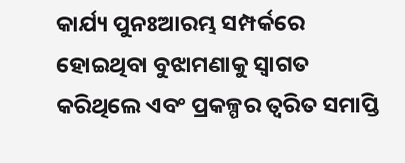କାର୍ଯ୍ୟ ପୁନଃଆରମ୍ଭ ସମ୍ପର୍କରେ ହୋଇଥିବା ବୁଝାମଣାକୁ ସ୍ୱାଗତ କରିଥିଲେ ଏବଂ ପ୍ରକଳ୍ପର ତ୍ୱରିତ ସମାପ୍ତି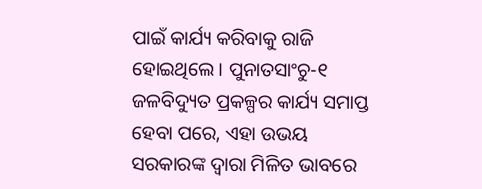ପାଇଁ କାର୍ଯ୍ୟ କରିବାକୁ ରାଜି ହୋଇଥିଲେ । ପୁନାତସାଂଚୁ-୧ ଜଳବିଦ୍ୟୁତ ପ୍ରକଳ୍ପର କାର୍ଯ୍ୟ ସମାପ୍ତ ହେବା ପରେ, ଏହା ଉଭୟ ସରକାରଙ୍କ ଦ୍ୱାରା ମିଳିତ ଭାବରେ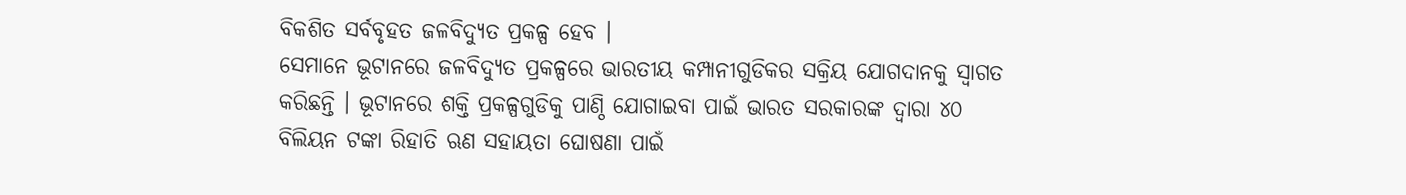ବିକଶିତ ସର୍ବବୃହତ ଜଳବିଦ୍ୟୁତ ପ୍ରକଳ୍ପ ହେବ ।
ସେମାନେ ଭୂଟାନରେ ଜଳବିଦ୍ୟୁତ ପ୍ରକଳ୍ପରେ ଭାରତୀୟ କମ୍ପାନୀଗୁଡିକର ସକ୍ରିୟ ଯୋଗଦାନକୁ ସ୍ୱାଗତ କରିଛନ୍ତି । ଭୂଟାନରେ ଶକ୍ତି ପ୍ରକଳ୍ପଗୁଡିକୁ ପାଣ୍ଠି ଯୋଗାଇବା ପାଇଁ ଭାରତ ସରକାରଙ୍କ ଦ୍ୱାରା ୪୦ ବିଲିୟନ ଟଙ୍କା ରିହାତି ଋଣ ସହାୟତା ଘୋଷଣା ପାଇଁ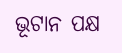ଭୂଟାନ ପକ୍ଷ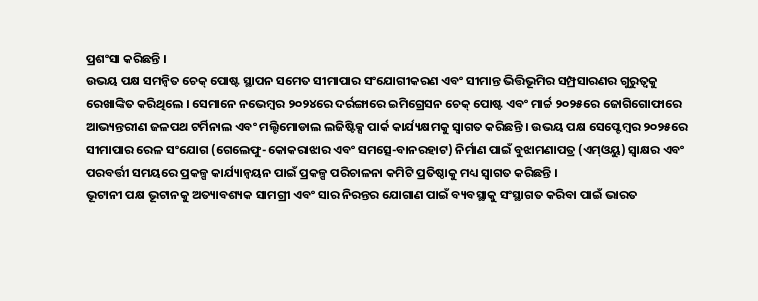ପ୍ରଶଂସା କରିଛନ୍ତି ।
ଉଭୟ ପକ୍ଷ ସମନ୍ୱିତ ଚେକ୍ ପୋଷ୍ଟ ସ୍ଥାପନ ସମେତ ସୀମାପାର ସଂଯୋଗୀକରଣ ଏବଂ ସୀମାନ୍ତ ଭିତ୍ତିଭୂମିର ସମ୍ପ୍ରସାରଣର ଗୁରୁତ୍ୱକୁ ରେଖାଙ୍କିତ କରିଥିଲେ । ସେମାନେ ନଭେମ୍ବର ୨୦୨୪ରେ ଦର୍ରଙ୍ଗାରେ ଇମିଗ୍ରେସନ ଚେକ୍ ପୋଷ୍ଟ ଏବଂ ମାର୍ଚ୍ଚ ୨୦୨୫ରେ ଜୋଗିଗୋଫାରେ ଆଭ୍ୟନ୍ତରୀଣ ଜଳପଥ ଟର୍ମିନାଲ ଏବଂ ମଲ୍ଟିମୋଡାଲ ଲଜିଷ୍ଟିକ୍ସ ପାର୍କ କାର୍ଯ୍ୟକ୍ଷମକୁ ସ୍ୱାଗତ କରିଛନ୍ତି । ଉଭୟ ପକ୍ଷ ସେପ୍ଟେମ୍ବର ୨୦୨୫ରେ ସୀମାପାର ରେଳ ସଂଯୋଗ (ଗେଲେଫୁ-କୋକରାଝାର ଏବଂ ସମତ୍ସେ-ବାନରହାଟ) ନିର୍ମାଣ ପାଇଁ ବୁଝାମଣାପତ୍ର (ଏମ୍ଓୟୁ) ସ୍ୱାକ୍ଷର ଏବଂ ପରବର୍ତ୍ତୀ ସମୟରେ ପ୍ରକଳ୍ପ କାର୍ଯ୍ୟାନ୍ୱୟନ ପାଇଁ ପ୍ରକଳ୍ପ ପରିଚାଳନା କମିଟି ପ୍ରତିଷ୍ଠାକୁ ମଧ୍ୟ ସ୍ୱାଗତ କରିଛନ୍ତି ।
ଭୂଟାନୀ ପକ୍ଷ ଭୂଟାନକୁ ଅତ୍ୟାବଶ୍ୟକ ସାମଗ୍ରୀ ଏବଂ ସାର ନିରନ୍ତର ଯୋଗାଣ ପାଇଁ ବ୍ୟବସ୍ଥାକୁ ସଂସ୍ଥାଗତ କରିବା ପାଇଁ ଭାରତ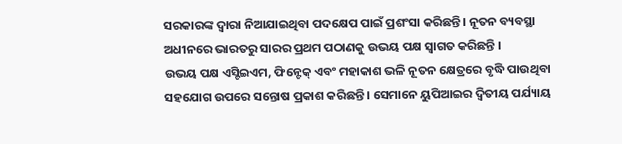ସରକାରଙ୍କ ଦ୍ୱାରା ନିଆଯାଇଥିବା ପଦକ୍ଷେପ ପାଇଁ ପ୍ରଶଂସା କରିଛନ୍ତି । ନୂତନ ବ୍ୟବସ୍ଥା ଅଧୀନରେ ଭାରତରୁ ସାରର ପ୍ରଥମ ପଠାଣକୁ ଉଭୟ ପକ୍ଷ ସ୍ୱାଗତ କରିଛନ୍ତି ।
ଉଭୟ ପକ୍ଷ ଏସ୍ଟିଇଏମ, ଫିନ୍ଟେକ୍ ଏବଂ ମହାକାଶ ଭଳି ନୂତନ କ୍ଷେତ୍ରରେ ବୃଦ୍ଧି ପାଉଥିବା ସହଯୋଗ ଉପରେ ସନ୍ତୋଷ ପ୍ରକାଶ କରିଛନ୍ତି । ସେମାନେ ୟୁପିଆଇର ଦ୍ୱିତୀୟ ପର୍ଯ୍ୟାୟ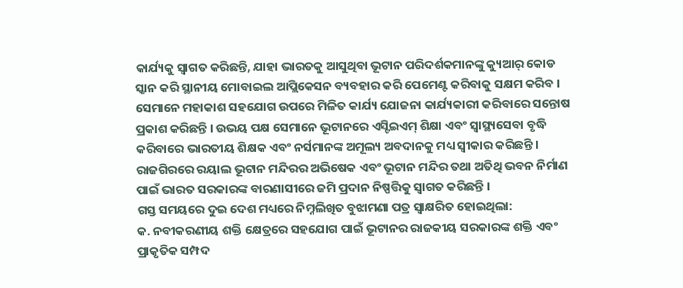କାର୍ଯ୍ୟକୁ ସ୍ୱାଗତ କରିଛନ୍ତି, ଯାହା ଭାରତକୁ ଆସୁଥିବା ଭୂଟାନ ପରିଦର୍ଶକମାନଙ୍କୁ କ୍ୟୁଆର୍ କୋଡ ସ୍କାନ କରି ସ୍ଥାନୀୟ ମୋବାଇଲ ଆପ୍ଲିକେସନ ବ୍ୟବହାର କରି ପେମେଣ୍ଟ କରିବାକୁ ସକ୍ଷମ କରିବ । ସେମାନେ ମହାକାଶ ସହଯୋଗ ଉପରେ ମିଳିତ କାର୍ଯ୍ୟ ଯୋଜନା କାର୍ଯ୍ୟକାରୀ କରିବାରେ ସନ୍ତୋଷ ପ୍ରକାଶ କରିଛନ୍ତି । ଉଭୟ ପକ୍ଷ ସେମାନେ ଭୂଟାନରେ ଏସ୍ଟିଇଏମ୍ ଶିକ୍ଷା ଏବଂ ସ୍ୱାସ୍ଥ୍ୟସେବା ବୃଦ୍ଧି କରିବାରେ ଭାରତୀୟ ଶିକ୍ଷକ ଏବଂ ନର୍ସମାନଙ୍କ ଅମୂଲ୍ୟ ଅବଦାନକୁ ମଧ୍ୟ ସ୍ୱୀକାର କରିଛନ୍ତି ।
ରାଜଗିରରେ ରୟାଲ ଭୂଟାନ ମନ୍ଦିରର ଅଭିଷେକ ଏବଂ ଭୂଟାନ ମନ୍ଦିର ତଥା ଅତିଥି ଭବନ ନିର୍ମାଣ ପାଇଁ ଭାରତ ସରକାରଙ୍କ ବାରଣାସୀରେ ଜମି ପ୍ରଦାନ ନିଷ୍ପତ୍ତିକୁ ସ୍ୱାଗତ କରିଛନ୍ତି ।
ଗସ୍ତ ସମୟରେ ଦୁଇ ଦେଶ ମଧ୍ୟରେ ନିମ୍ନଲିଖିତ ବୁଝାମଣା ପତ୍ର ସ୍ୱାକ୍ଷରିତ ହୋଇଥିଲା:
କ. ନବୀକରଣୀୟ ଶକ୍ତି କ୍ଷେତ୍ରରେ ସହଯୋଗ ପାଇଁ ଭୂଟାନର ରାଜକୀୟ ସରକାରଙ୍କ ଶକ୍ତି ଏବଂ ପ୍ରାକୃତିକ ସମ୍ପଦ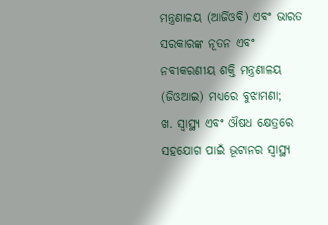ମନ୍ତ୍ରଣାଳୟ (ଆର୍ଜିଓବି) ଏବଂ ଭାରତ ସରକାରଙ୍କ ନୂତନ ଏବଂ ନବୀକରଣୀୟ ଶକ୍ତି ମନ୍ତ୍ରଣାଳୟ (ଜିଓଆଇ) ମଧ୍ୟରେ ବୁଝାମଣା;
ଖ. ସ୍ୱାସ୍ଥ୍ୟ ଏବଂ ଔଷଧ କ୍ଷେତ୍ରରେ ସହଯୋଗ ପାଇଁ ଭୂଟାନର ସ୍ୱାସ୍ଥ୍ୟ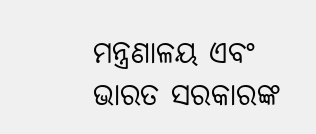ମନ୍ତ୍ରଣାଳୟ ଏବଂ ଭାରତ ସରକାରଙ୍କ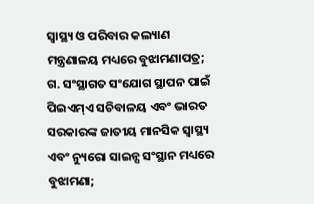ସ୍ୱାସ୍ଥ୍ୟ ଓ ପରିବାର କଲ୍ୟାଣ ମନ୍ତ୍ରଣାଳୟ ମଧ୍ୟରେ ବୁଝାମଣାପତ୍ର;
ଗ. ସଂସ୍ଥାଗତ ସଂଯୋଗ ସ୍ଥାପନ ପାଇଁ ପିଇଏମ୍ଏ ସଚିବାଳୟ ଏବଂ ଭାରତ ସରକାରଙ୍କ ଜାତୀୟ ମାନସିକ ସ୍ୱାସ୍ଥ୍ୟ ଏବଂ ନ୍ୟୁରୋ ସାଇନ୍ସ ସଂସ୍ଥାନ ମଧ୍ୟରେ ବୁଝାମଣା;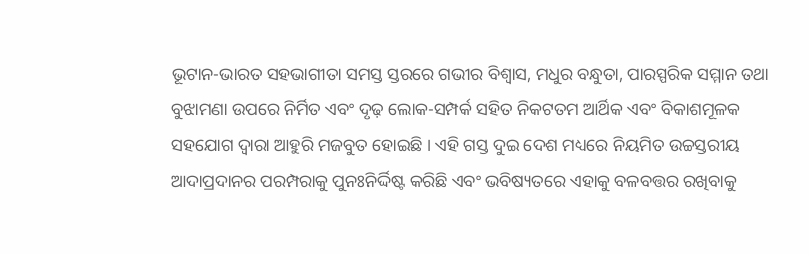ଭୂଟାନ-ଭାରତ ସହଭାଗୀତା ସମସ୍ତ ସ୍ତରରେ ଗଭୀର ବିଶ୍ୱାସ, ମଧୁର ବନ୍ଧୁତା, ପାରସ୍ପରିକ ସମ୍ମାନ ତଥା ବୁଝାମଣା ଉପରେ ନିର୍ମିତ ଏବଂ ଦୃଢ଼ ଲୋକ-ସମ୍ପର୍କ ସହିତ ନିକଟତମ ଆର୍ଥିକ ଏବଂ ବିକାଶମୂଳକ ସହଯୋଗ ଦ୍ୱାରା ଆହୁରି ମଜବୁତ ହୋଇଛି । ଏହି ଗସ୍ତ ଦୁଇ ଦେଶ ମଧ୍ୟରେ ନିୟମିତ ଉଚ୍ଚସ୍ତରୀୟ ଆଦାପ୍ରଦାନର ପରମ୍ପରାକୁ ପୁନଃନିର୍ଦ୍ଦିଷ୍ଟ କରିଛି ଏବଂ ଭବିଷ୍ୟତରେ ଏହାକୁ ବଳବତ୍ତର ରଖିବାକୁ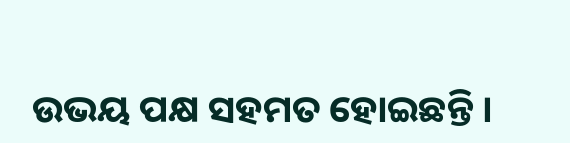ଉଭୟ ପକ୍ଷ ସହମତ ହୋଇଛନ୍ତି ।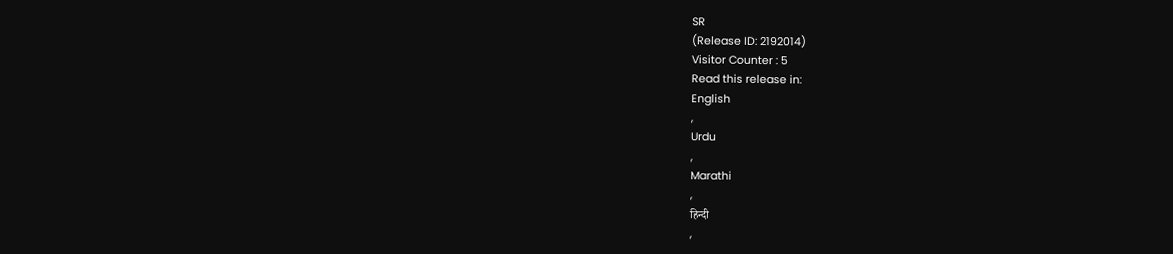SR
(Release ID: 2192014)
Visitor Counter : 5
Read this release in:
English
,
Urdu
,
Marathi
,
हिन्दी
,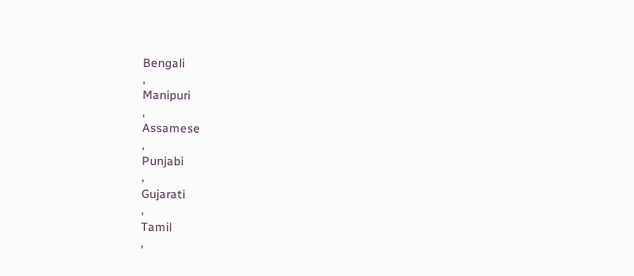Bengali
,
Manipuri
,
Assamese
,
Punjabi
,
Gujarati
,
Tamil
,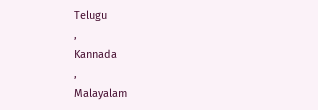Telugu
,
Kannada
,
Malayalam